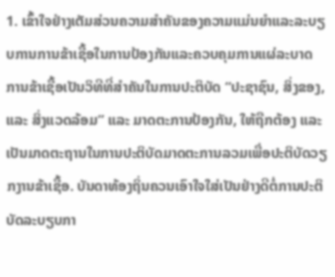1. ເຂົ້າໃຈຢ່າງເຕັມສ່ວນຄວາມສໍາຄັນຂອງຄວາມແມ່ນຍໍາແລະລະບຽບການການຂ້າເຊື້ອໃນການປ້ອງກັນແລະຄວບຄຸມການແຜ່ລະບາດ
ການຂ້າເຊື້ອເປັນວິທີທີ່ສຳຄັນໃນການປະຕິບັດ “ປະຊາຊົນ, ສິ່ງຂອງ, ແລະ ສິ່ງແວດລ້ອມ” ແລະ ມາດຕະການປ້ອງກັນ, ໃຫ້ຖືກຕ້ອງ ແລະ ເປັນມາດຕະຖານໃນການປະຕິບັດມາດຕະການລວມເພື່ອປະຕິບັດວຽກງານຂ້າເຊື້ອ. ບັນດາທ້ອງຖິ່ນຄວນເອົາໃຈໃສ່ເປັນຢ່າງດີຕໍ່ການປະຕິບັດລະບຽບກາ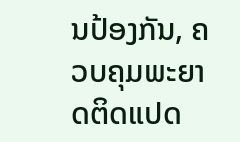ນປ້ອງກັນ, ຄວບຄຸມພະຍາດຕິດແປດ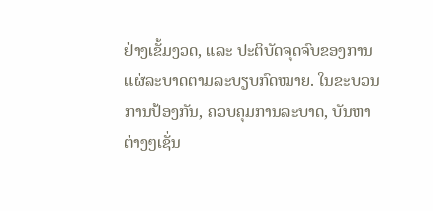ຢ່າງເຂັ້ມງວດ, ແລະ ປະຕິບັດຈຸດຈົບຂອງການແຜ່ລະບາດຕາມລະບຽບກົດໝາຍ. ໃນຂະບວນການປ້ອງກັນ, ຄວບຄຸມການລະບາດ, ບັນຫາຕ່າງໆເຊັ່ນ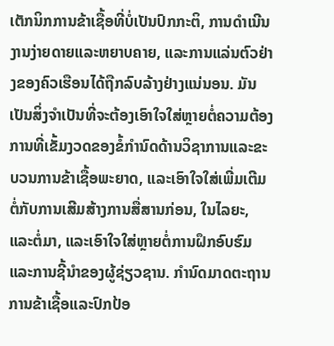ເຕັກນິກການຂ້າເຊື້ອທີ່ບໍ່ເປັນປົກກະຕິ, ການດໍາເນີນງານງ່າຍດາຍແລະຫຍາບຄາຍ, ແລະການແລ່ນຕົວຢ່າງຂອງຄົວເຮືອນໄດ້ຖືກລົບລ້າງຢ່າງແນ່ນອນ. ມັນເປັນສິ່ງຈໍາເປັນທີ່ຈະຕ້ອງເອົາໃຈໃສ່ຫຼາຍຕໍ່ຄວາມຕ້ອງການທີ່ເຂັ້ມງວດຂອງຂໍ້ກໍານົດດ້ານວິຊາການແລະຂະບວນການຂ້າເຊື້ອພະຍາດ, ແລະເອົາໃຈໃສ່ເພີ່ມເຕີມຕໍ່ກັບການເສີມສ້າງການສື່ສານກ່ອນ, ໃນໄລຍະ, ແລະຕໍ່ມາ, ແລະເອົາໃຈໃສ່ຫຼາຍຕໍ່ການຝຶກອົບຮົມແລະການຊີ້ນໍາຂອງຜູ້ຊ່ຽວຊານ. ກໍານົດມາດຕະຖານການຂ້າເຊື້ອແລະປົກປ້ອ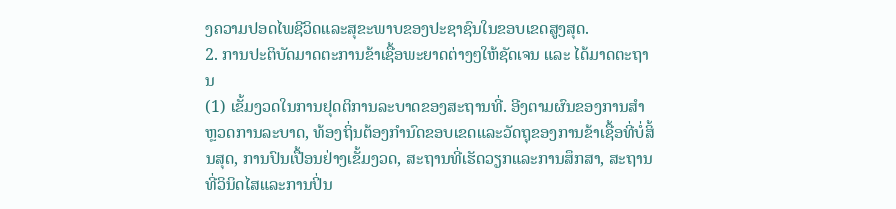ງຄວາມປອດໄພຊີວິດແລະສຸຂະພາບຂອງປະຊາຊົນໃນຂອບເຂດສູງສຸດ.
2. ການປະຕິບັດມາດຕະການຂ້າເຊື້ອພະຍາດຕ່າງໆໃຫ້ຊັດເຈນ ແລະ ໄດ້ມາດຕະຖານ
(1) ເຂັ້ມງວດໃນການຢຸດຕິການລະບາດຂອງສະຖານທີ່. ອີງຕາມຜົນຂອງການສໍາຫຼວດການລະບາດ, ທ້ອງຖິ່ນຕ້ອງກໍານົດຂອບເຂດແລະວັດຖຸຂອງການຂ້າເຊື້ອທີ່ບໍ່ສິ້ນສຸດ, ການປົນເປື້ອນຢ່າງເຂັ້ມງວດ, ສະຖານທີ່ເຮັດວຽກແລະການສຶກສາ, ສະຖານທີ່ວິນິດໄສແລະການປິ່ນ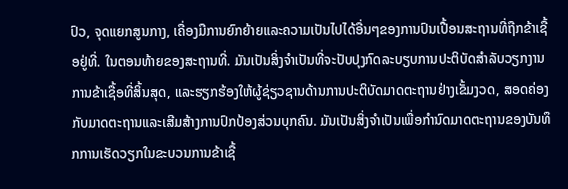ປົວ, ຈຸດແຍກສູນກາງ, ເຄື່ອງມືການຍົກຍ້າຍແລະຄວາມເປັນໄປໄດ້ອື່ນໆຂອງການປົນເປື້ອນສະຖານທີ່ຖືກຂ້າເຊື້ອຢູ່ທີ່. ໃນຕອນທ້າຍຂອງສະຖານທີ່. ມັນເປັນສິ່ງຈໍາເປັນທີ່ຈະປັບປຸງກົດລະບຽບການປະຕິບັດສໍາລັບວຽກງານການຂ້າເຊື້ອທີ່ສິ້ນສຸດ, ແລະຮຽກຮ້ອງໃຫ້ຜູ້ຊ່ຽວຊານດ້ານການປະຕິບັດມາດຕະຖານຢ່າງເຂັ້ມງວດ, ສອດຄ່ອງກັບມາດຕະຖານແລະເສີມສ້າງການປົກປ້ອງສ່ວນບຸກຄົນ. ມັນເປັນສິ່ງຈໍາເປັນເພື່ອກໍານົດມາດຕະຖານຂອງບັນທຶກການເຮັດວຽກໃນຂະບວນການຂ້າເຊື້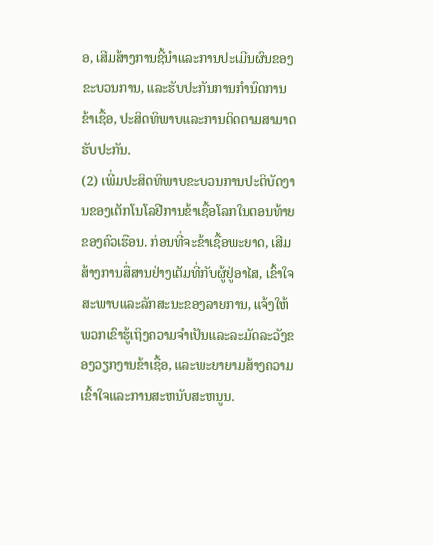ອ, ເສີມສ້າງການຊີ້ນໍາແລະການປະເມີນຜົນຂອງຂະບວນການ, ແລະຮັບປະກັນການກໍານົດການຂ້າເຊື້ອ, ປະສິດທິພາບແລະການຕິດຕາມສາມາດຮັບປະກັນ.
(2) ເພີ່ມປະສິດທິພາບຂະບວນການປະຕິບັດງານຂອງເຕັກໂນໂລຢີການຂ້າເຊື້ອໂລກໃນຕອນທ້າຍຂອງຄົວເຮືອນ. ກ່ອນທີ່ຈະຂ້າເຊື້ອພະຍາດ, ເສີມສ້າງການສື່ສານຢ່າງເຕັມທີ່ກັບຜູ້ຢູ່ອາໄສ, ເຂົ້າໃຈສະພາບແລະລັກສະນະຂອງລາຍການ, ແຈ້ງໃຫ້ພວກເຂົາຮູ້ເຖິງຄວາມຈໍາເປັນແລະລະມັດລະວັງຂອງວຽກງານຂ້າເຊື້ອ, ແລະພະຍາຍາມສ້າງຄວາມເຂົ້າໃຈແລະການສະຫນັບສະຫນູນ.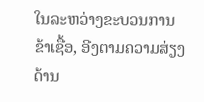ໃນລະຫວ່າງຂະບວນການຂ້າເຊື້ອ, ອີງຕາມຄວາມສ່ຽງດ້ານ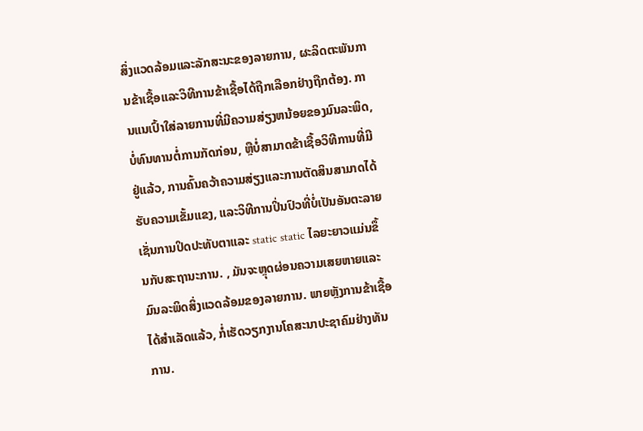ສິ່ງແວດລ້ອມແລະລັກສະນະຂອງລາຍການ, ຜະລິດຕະພັນການຂ້າເຊື້ອແລະວິທີການຂ້າເຊື້ອໄດ້ຖືກເລືອກຢ່າງຖືກຕ້ອງ. ການແນເປົ້າໃສ່ລາຍການທີ່ມີຄວາມສ່ຽງຫນ້ອຍຂອງມົນລະພິດ, ບໍ່ທົນທານຕໍ່ການກັດກ່ອນ, ຫຼືບໍ່ສາມາດຂ້າເຊື້ອວິທີການທີ່ມີຢູ່ແລ້ວ, ການຄົ້ນຄວ້າຄວາມສ່ຽງແລະການຕັດສິນສາມາດໄດ້ຮັບຄວາມເຂັ້ມແຂງ, ແລະວິທີການປິ່ນປົວທີ່ບໍ່ເປັນອັນຕະລາຍເຊັ່ນການປິດປະທັບຕາແລະ static static ໄລຍະຍາວແມ່ນຂຶ້ນກັບສະຖານະການ. , ມັນຈະຫຼຸດຜ່ອນຄວາມເສຍຫາຍແລະມົນລະພິດສິ່ງແວດລ້ອມຂອງລາຍການ. ພາຍຫຼັງການຂ້າເຊື້ອໄດ້ສຳເລັດແລ້ວ, ກໍ່ເຮັດວຽກງານໂຄສະນາປະຊາຄົມຢ່າງທັນການ.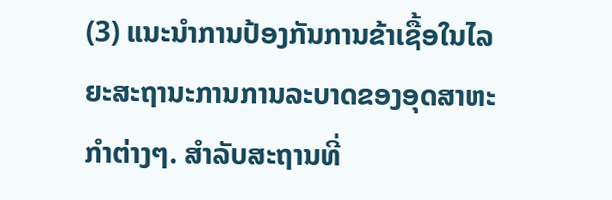(3) ແນະນໍາການປ້ອງກັນການຂ້າເຊື້ອໃນໄລຍະສະຖານະການການລະບາດຂອງອຸດສາຫະກໍາຕ່າງໆ. ສຳລັບສະຖານທີ່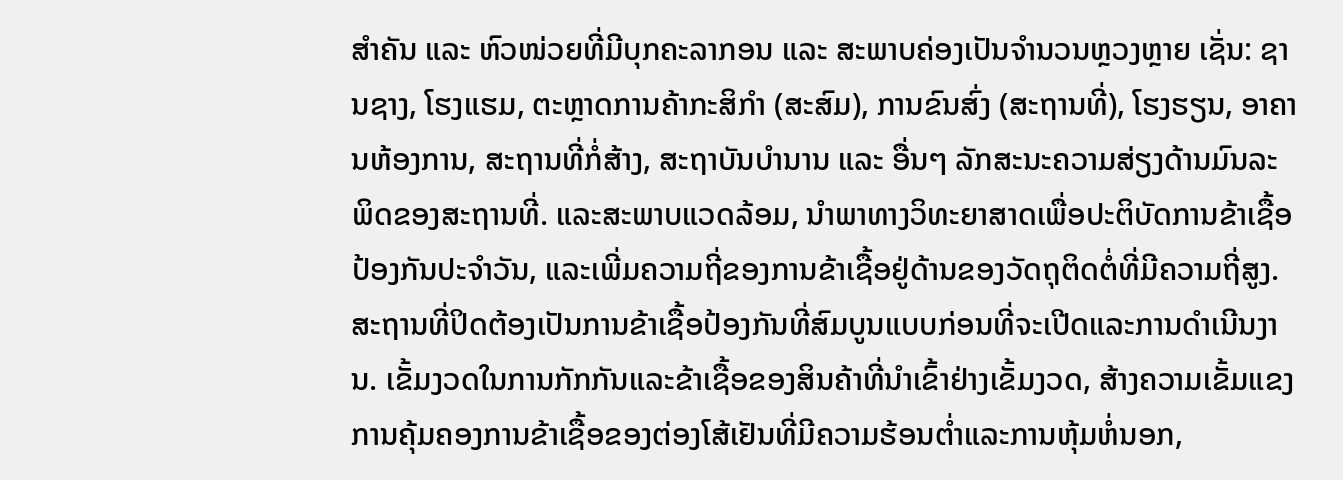ສຳຄັນ ແລະ ຫົວໜ່ວຍທີ່ມີບຸກຄະລາກອນ ແລະ ສະພາບຄ່ອງເປັນຈຳນວນຫຼວງຫຼາຍ ເຊັ່ນ: ຊານຊາງ, ໂຮງແຮມ, ຕະຫຼາດການຄ້າກະສິກຳ (ສະສົມ), ການຂົນສົ່ງ (ສະຖານທີ່), ໂຮງຮຽນ, ອາຄານຫ້ອງການ, ສະຖານທີ່ກໍ່ສ້າງ, ສະຖາບັນບໍານານ ແລະ ອື່ນໆ ລັກສະນະຄວາມສ່ຽງດ້ານມົນລະພິດຂອງສະຖານທີ່. ແລະສະພາບແວດລ້ອມ, ນໍາພາທາງວິທະຍາສາດເພື່ອປະຕິບັດການຂ້າເຊື້ອປ້ອງກັນປະຈໍາວັນ, ແລະເພີ່ມຄວາມຖີ່ຂອງການຂ້າເຊື້ອຢູ່ດ້ານຂອງວັດຖຸຕິດຕໍ່ທີ່ມີຄວາມຖີ່ສູງ. ສະຖານທີ່ປິດຕ້ອງເປັນການຂ້າເຊື້ອປ້ອງກັນທີ່ສົມບູນແບບກ່ອນທີ່ຈະເປີດແລະການດໍາເນີນງານ. ເຂັ້ມງວດໃນການກັກກັນແລະຂ້າເຊື້ອຂອງສິນຄ້າທີ່ນໍາເຂົ້າຢ່າງເຂັ້ມງວດ, ສ້າງຄວາມເຂັ້ມແຂງການຄຸ້ມຄອງການຂ້າເຊື້ອຂອງຕ່ອງໂສ້ເຢັນທີ່ມີຄວາມຮ້ອນຕ່ຳແລະການຫຸ້ມຫໍ່ນອກ,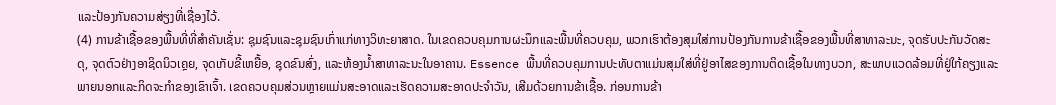ແລະປ້ອງກັນຄວາມສ່ຽງທີ່ເຊື່ອງໄວ້.
(4) ການຂ້າເຊື້ອຂອງພື້ນທີ່ທີ່ສໍາຄັນເຊັ່ນ: ຊຸມຊົນແລະຊຸມຊົນເກົ່າແກ່ທາງວິທະຍາສາດ. ໃນເຂດຄວບຄຸມການຜະນຶກແລະພື້ນທີ່ຄວບຄຸມ, ພວກເຮົາຕ້ອງສຸມໃສ່ການປ້ອງກັນການຂ້າເຊື້ອຂອງພື້ນທີ່ສາທາລະນະ, ຈຸດຮັບປະກັນວັດສະດຸ, ຈຸດຕົວຢ່າງອາຊິດນິວເຄຼຍ, ຈຸດເກັບຂີ້ເຫຍື້ອ, ຊຸດຂົນສົ່ງ, ແລະຫ້ອງນ້ຳສາທາລະນະໃນອາຄານ. Essence ພື້ນທີ່ຄວບຄຸມການປະທັບຕາແມ່ນສຸມໃສ່ທີ່ຢູ່ອາໄສຂອງການຕິດເຊື້ອໃນທາງບວກ, ສະພາບແວດລ້ອມທີ່ຢູ່ໃກ້ຄຽງແລະພາຍນອກແລະກິດຈະກໍາຂອງເຂົາເຈົ້າ. ເຂດຄວບຄຸມສ່ວນຫຼາຍແມ່ນສະອາດແລະເຮັດຄວາມສະອາດປະຈໍາວັນ, ເສີມດ້ວຍການຂ້າເຊື້ອ. ກ່ອນການຂ້າ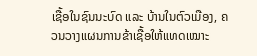ເຊື້ອໃນຊົນນະບົດ ແລະ ບ້ານໃນຕົວເມືອງ, ຄວນວາງແຜນການຂ້າເຊື້ອໃຫ້ແທດເໝາະ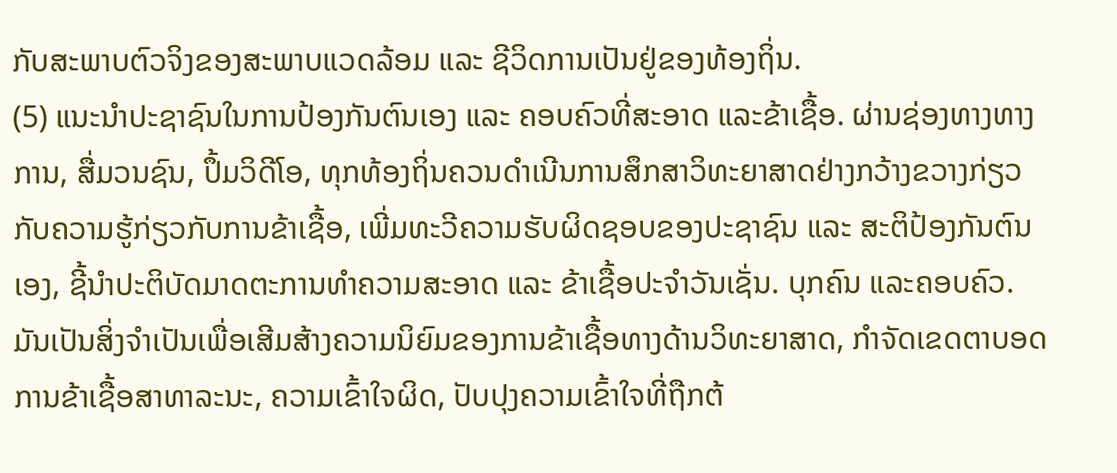ກັບສະພາບຕົວຈິງຂອງສະພາບແວດລ້ອມ ແລະ ຊີວິດການເປັນຢູ່ຂອງທ້ອງຖິ່ນ.
(5) ແນະນຳປະຊາຊົນໃນການປ້ອງກັນຕົນເອງ ແລະ ຄອບຄົວທີ່ສະອາດ ແລະຂ້າເຊື້ອ. ຜ່ານຊ່ອງທາງທາງການ, ສື່ມວນຊົນ, ປຶ້ມວິດີໂອ, ທຸກທ້ອງຖິ່ນຄວນດຳເນີນການສຶກສາວິທະຍາສາດຢ່າງກວ້າງຂວາງກ່ຽວກັບຄວາມຮູ້ກ່ຽວກັບການຂ້າເຊື້ອ, ເພີ່ມທະວີຄວາມຮັບຜິດຊອບຂອງປະຊາຊົນ ແລະ ສະຕິປ້ອງກັນຕົນເອງ, ຊີ້ນຳປະຕິບັດມາດຕະການທຳຄວາມສະອາດ ແລະ ຂ້າເຊື້ອປະຈຳວັນເຊັ່ນ. ບຸກຄົນ ແລະຄອບຄົວ. ມັນເປັນສິ່ງຈໍາເປັນເພື່ອເສີມສ້າງຄວາມນິຍົມຂອງການຂ້າເຊື້ອທາງດ້ານວິທະຍາສາດ, ກໍາຈັດເຂດຕາບອດການຂ້າເຊື້ອສາທາລະນະ, ຄວາມເຂົ້າໃຈຜິດ, ປັບປຸງຄວາມເຂົ້າໃຈທີ່ຖືກຕ້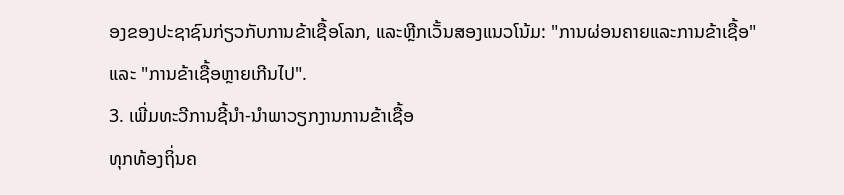ອງຂອງປະຊາຊົນກ່ຽວກັບການຂ້າເຊື້ອໂລກ, ແລະຫຼີກເວັ້ນສອງແນວໂນ້ມ: "ການຜ່ອນຄາຍແລະການຂ້າເຊື້ອ" ແລະ "ການຂ້າເຊື້ອຫຼາຍເກີນໄປ".
3. ເພີ່ມທະວີການຊີ້ນໍາ-ນໍາພາວຽກງານການຂ້າເຊື້ອ
ທຸກທ້ອງຖິ່ນຄ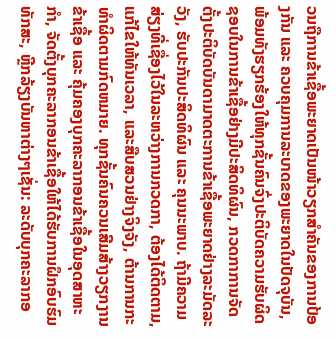ວນຖືການຂ້າເຊື້ອພະຍາດເປັນໜ້າວຽກສຳຄັນຂອງການປ້ອງກັນ ແລະ ຄວບຄຸມການລະບາດຂອງພະຍາດໃນປັດຈຸບັນ, ພ້ອມທັງຮຽກຮ້ອງໃຫ້ທຸກຊັ້ນຄົນຈົ່ງປະຕິບັດຄວາມຮັບຜິດຊອບໃນການຂ້າເຊື້ອຢ່າງມີປະສິດທິຜົນ, ກວດກາການຈັດຕັ້ງປະຕິບັດບັນດາມາດຕະການຂ້າເຊື້ອພະຍາດຢ່າງລະມັດລະວັງ, ຮັບປະກັນປະສິດທິຜົນ ແລະ ຄຸນນະພາບ. ຖ້າມີຄວາມສ່ຽງທີ່ເຊື່ອງໄວ້ໃນລະຫວ່າງການກວດກາ, ຕ້ອງໄດ້ຕິດຕາມ, ແກ້ໄຂໃຫ້ທັນເວລາ, ແລະສືບສວນຢ່າງຈິງຈັງ, ຕ້ານການກະທໍາຜິດຕາມກົດຫມາຍ. ທຸກຊັ້ນຄົນຄວນເສີມສ້າງວຽກງານຂ້າເຊື້ອ ແລະ ຄຸ້ມຄອງບຸກຄະລາກອນຂ້າເຊື້ອໃນອຸດສາຫະກຳ, ຈັດຕັ້ງບຸກຄະລາກອນຂ້າເຊື້ອໃຫ້ໄດ້ຮັບການຝຶກອົບຮົມທັກສະ, ຫຼີກລ້ຽງບັນຫາຕ່າງໆເຊັ່ນ: ລະດັບບຸກຄະລາກອ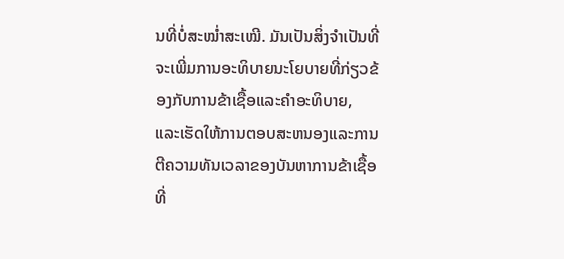ນທີ່ບໍ່ສະໝ່ຳສະເໝີ. ມັນເປັນສິ່ງຈໍາເປັນທີ່ຈະເພີ່ມການອະທິບາຍນະໂຍບາຍທີ່ກ່ຽວຂ້ອງກັບການຂ້າເຊື້ອແລະຄໍາອະທິບາຍ, ແລະເຮັດໃຫ້ການຕອບສະຫນອງແລະການຕີຄວາມທັນເວລາຂອງບັນຫາການຂ້າເຊື້ອທີ່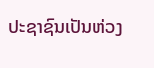ປະຊາຊົນເປັນຫ່ວງ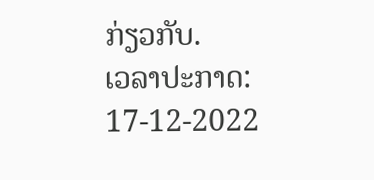ກ່ຽວກັບ.
ເວລາປະກາດ: 17-12-2022